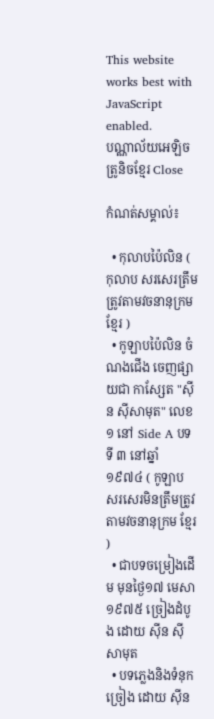This website works best with JavaScript enabled.
បណ្ណាល័យអេឡិចត្រូនិចខ្មែរ Close

កំណត់សម្គាល់៖

  • កុលាបប៉ៃលិន ( កុលាប សរសេរត្រឹមត្រូវតាមវចនានុក្រម ខ្មែរ )
  • កូឡាបប៉ៃលិន ចំណងជើង ចេញផ្សាយជា កាសែ្សត "ស៊ីន ស៊ីសាមុត" លេខ ១ នៅ Side A បទទី ៣ នៅឆ្នាំ ១៩៧៤ ( កូឡាប សរសេរមិនត្រឹមត្រូវតាមវចនានុក្រម ខ្មែរ )
  • ជាបទចម្រៀងដើម មុនថ្ងៃ១៧ មេសា ១៩៧៥ ច្រៀងដំបូង ដោយ ស៊ីន ស៊ីសាមុត
  • បទភ្លេងនិងទំនុកច្រៀង ដោយ ស៊ីន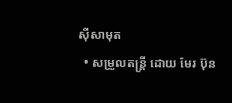ស៊ីសាមុត
  • សម្រួលតន្រ្តី ដោយ មែរ ប៊ុន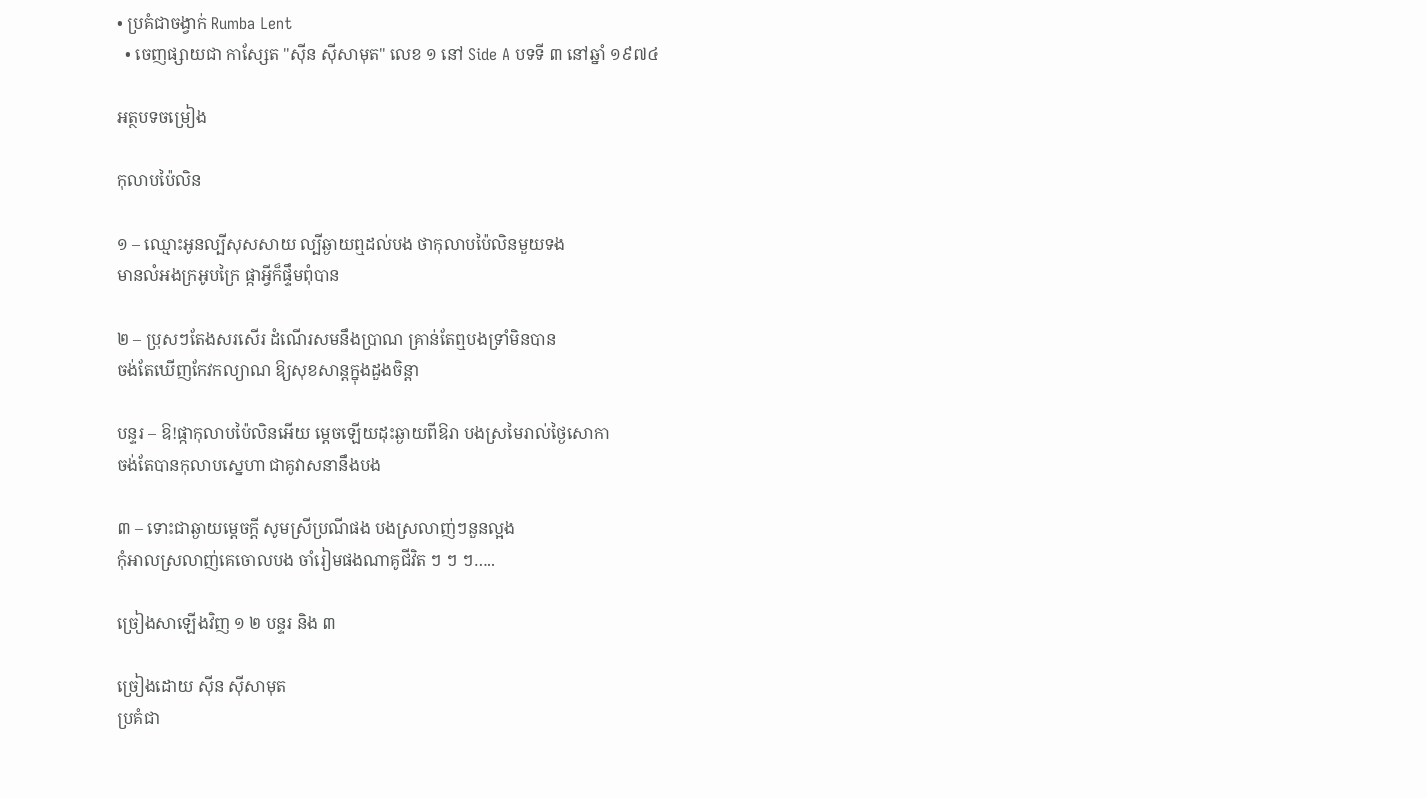• ប្រគំជាចង្វាក់ Rumba Lent
  • ចេញផ្សាយជា កាសែ្សត "ស៊ីន ស៊ីសាមុត" លេខ ១ នៅ Side A បទទី ៣ នៅឆ្នាំ ១៩៧៤

អត្ថបទចម្រៀង

កុលាបប៉ៃលិន

១ – ឈ្មោះអូនល្បីសុសសាយ ល្បីឆ្ងាយឮដល់បង ថាកុលាបប៉ៃលិនមួយទង
មានលំអងក្រអូបក្រៃ ផ្កាអ្វីក៏ផ្ទឹមពុំបាន

២ – ប្រុសៗតែងសរសើរ ដំណើរសមនឹងប្រាណ គ្រាន់តែឮបងទ្រាំមិនបាន
ចង់តែឃើញកែវកល្យាណ ឱ្យសុខសាន្តក្នុងដួងចិន្ដា

បន្ទរ – ឱ!ផ្កាកុលាបប៉ៃលិនអើយ ម្ដេចឡើយដុះឆ្ងាយពីឱរា បងស្រមៃរាល់ថ្ងៃសោកា
ចង់តែបានកុលាបស្នេហា ជាគូវាសនានឹងបង

៣ – ទោះជាឆ្ងាយម្ដេចក្ដី សូមស្រីប្រណីផង បងស្រលាញ់ៗនួនល្អង
កុំអាលស្រលាញ់គេចោលបង ចាំរៀមផងណាគូជីវិត ៗ ៗ ៗ…..

ច្រៀងសាឡើងវិញ ១ ២ បន្ទរ និង ៣

ច្រៀងដោយ ស៊ីន ស៊ីសាមុត
ប្រគំជា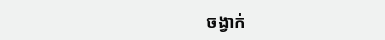ចង្វាក់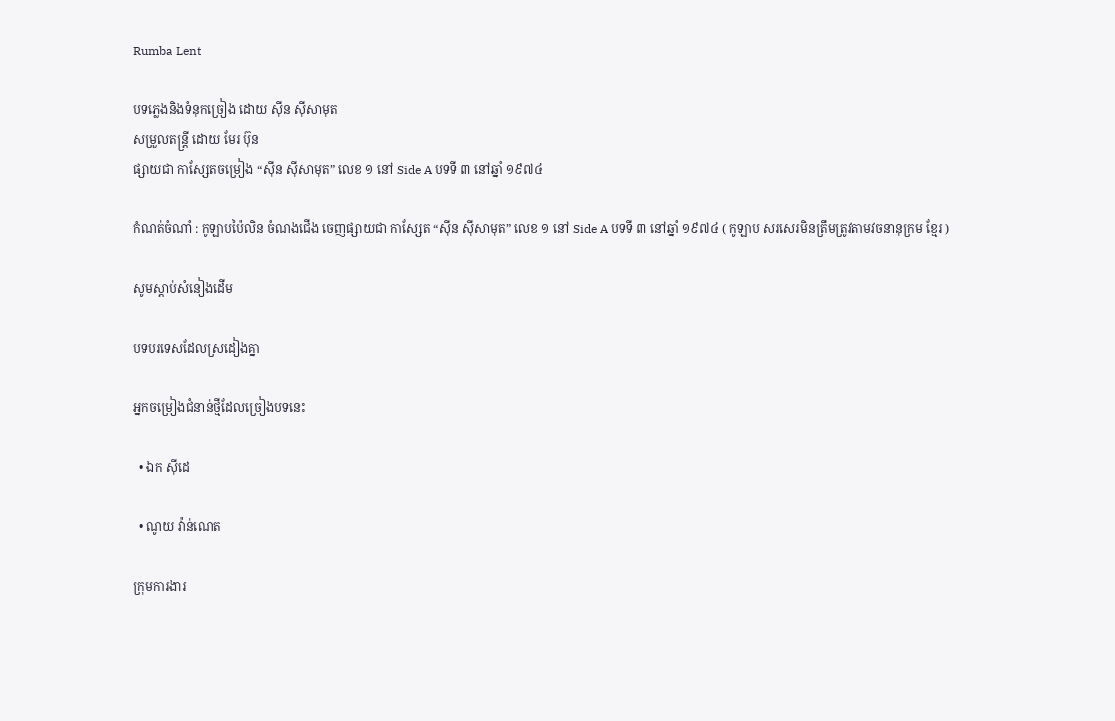Rumba Lent

បទភ្លេងនិងទំនុកច្រៀង ដោយ ស៊ីន ស៊ីសាមុត
សម្រួលតន្រ្តី ដោយ មែរ ប៊ុន
ផ្សាយជា កាសែ្សតចម្រៀង “ស៊ីន ស៊ីសាមុត” លេខ ១ នៅ Side A បទទី ៣ នៅឆ្នាំ ១៩៧៤

កំណត់ចំណាំ : កូឡាបប៉ៃលិន ចំណងជើង ចេញផ្សាយជា កាសែ្សត “ស៊ីន ស៊ីសាមុត” លេខ ១ នៅ Side A បទទី ៣ នៅឆ្នាំ ១៩៧៤ ( កូឡាប សរសេរមិនត្រឹមត្រូវតាមវចនានុក្រម ខ្មែរ )

សូមស្ដាប់សំនៀងដើម

បទបរទេសដែលស្រដៀងគ្នា

អ្នកចម្រៀងជំនាន់ថ្មីដែលច្រៀងបទនេះ

  • ឯក សុីដេ

  • ណូយ វ៉ាន់ណេត

ក្រុមការងារ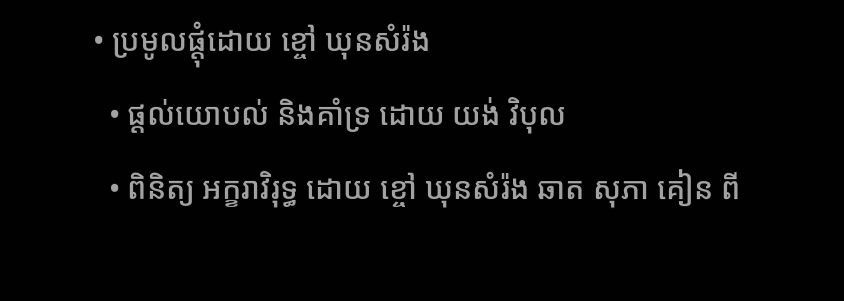• ប្រមូលផ្ដុំដោយ ខ្ចៅ ឃុនសំរ៉ង
  • ផ្ដល់យោបល់ និងគាំទ្រ ដោយ យង់ វិបុល
  • ពិនិត្យ អក្ខរាវិរុទ្ធ ដោយ ខ្ចៅ ឃុនសំរ៉ង ឆាត សុភា គៀន ពី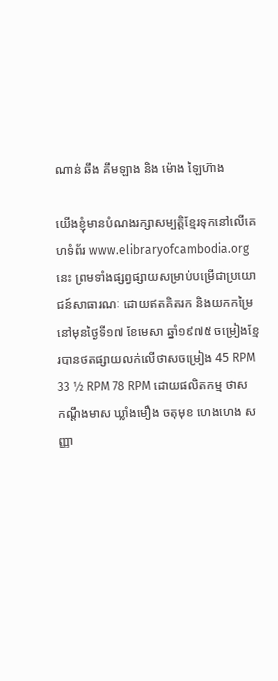ណាន់ ឆឹង គឹមឡាង និង ម៉ោង ឡៃហ៊ាង

យើងខ្ញុំមានបំណងរក្សាសម្បត្តិខ្មែរទុកនៅលើគេហទំព័រ www.elibraryofcambodia.org នេះ ព្រមទាំងផ្សព្វផ្សាយសម្រាប់បម្រើជាប្រយោជន៍សាធារណៈ ដោយឥតគិតរក និងយកកម្រៃ នៅមុនថ្ងៃទី១៧ ខែមេសា ឆ្នាំ១៩៧៥ ចម្រៀងខ្មែរបានថតផ្សាយលក់លើថាសចម្រៀង 45 RPM 33 ½ RPM 78 RPM ដោយផលិតកម្ម ថាស កណ្ដឹងមាស ឃ្លាំងមឿង ចតុមុខ ហេងហេង សញ្ញា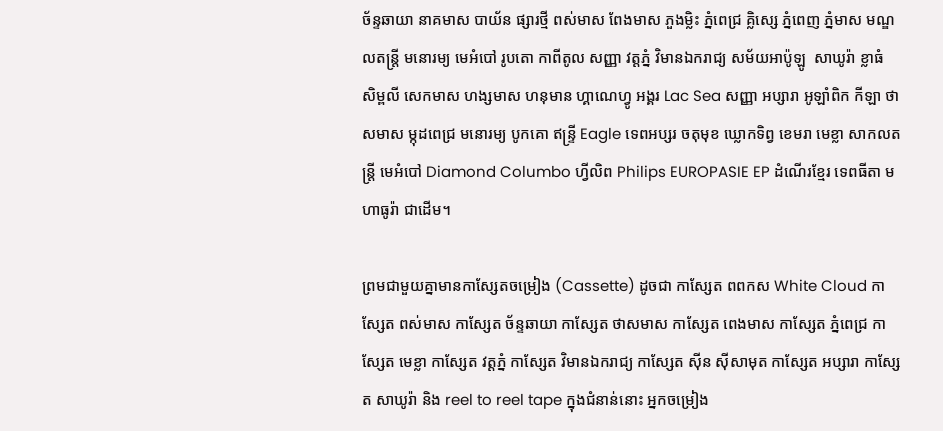ច័ន្ទឆាយា នាគមាស បាយ័ន ផ្សារថ្មី ពស់មាស ពែងមាស ភួងម្លិះ ភ្នំពេជ្រ គ្លិស្សេ ភ្នំពេញ ភ្នំមាស មណ្ឌលតន្រ្តី មនោរម្យ មេអំបៅ រូបតោ កាពីតូល សញ្ញា វត្តភ្នំ វិមានឯករាជ្យ សម័យអាប៉ូឡូ  សាឃូរ៉ា ខ្លាធំ សិម្ពលី សេកមាស ហង្សមាស ហនុមាន ហ្គាណេហ្វូ អង្គរ Lac Sea សញ្ញា អប្សារា អូឡាំពិក កីឡា ថាសមាស ម្កុដពេជ្រ មនោរម្យ បូកគោ ឥន្ទ្រី Eagle ទេពអប្សរ ចតុមុខ ឃ្លោកទិព្វ ខេមរា មេខ្លា សាកលតន្ត្រី មេអំបៅ Diamond Columbo ហ្វីលិព Philips EUROPASIE EP ដំណើរខ្មែរ ទេពធីតា មហាធូរ៉ា ជាដើម។

ព្រមជាមួយគ្នាមានកាសែ្សតចម្រៀង (Cassette) ដូចជា កាស្សែត ពពកស White Cloud កាស្សែត ពស់មាស កាស្សែត ច័ន្ទឆាយា កាស្សែត ថាសមាស កាស្សែត ពេងមាស កាស្សែត ភ្នំពេជ្រ កាស្សែត មេខ្លា កាស្សែត វត្តភ្នំ កាស្សែត វិមានឯករាជ្យ កាស្សែត ស៊ីន ស៊ីសាមុត កាស្សែត អប្សារា កាស្សែត សាឃូរ៉ា និង reel to reel tape ក្នុងជំនាន់នោះ អ្នកចម្រៀង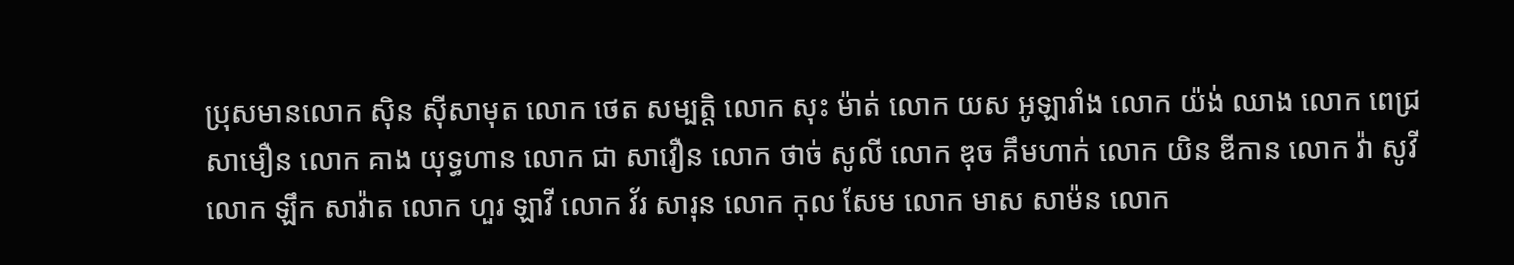ប្រុសមានលោក ស៊ិន ស៊ីសាមុត លោក ថេត សម្បត្តិ លោក សុះ ម៉ាត់ លោក យស អូឡារាំង លោក យ៉ង់ ឈាង លោក ពេជ្រ សាមឿន លោក គាង យុទ្ធហាន លោក ជា សាវឿន លោក ថាច់ សូលី លោក ឌុច គឹមហាក់ លោក យិន ឌីកាន លោក វ៉ា សូវី លោក ឡឹក សាវ៉ាត លោក ហួរ ឡាវី លោក វ័រ សារុន លោក កុល សែម លោក មាស សាម៉ន លោក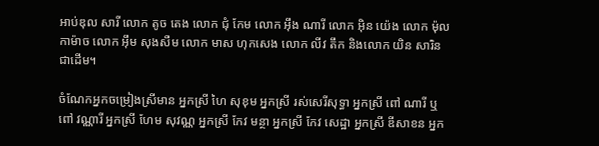អាប់ឌុល សារី លោក តូច តេង លោក ជុំ កែម លោក អ៊ឹង ណារី លោក អ៊ិន យ៉េង លោក ម៉ុល កាម៉ាច លោក អ៊ឹម សុងសឺម លោក មាស ហុកសេង លោក លីវ តឹក និងលោក យិន សារិន ជាដើម។

ចំណែកអ្នកចម្រៀងស្រីមាន អ្នកស្រី ហៃ សុខុម អ្នកស្រី រស់សេរីសុទ្ធា អ្នកស្រី ពៅ ណារី ឬ ពៅ វណ្ណារី អ្នកស្រី ហែម សុវណ្ណ អ្នកស្រី កែវ មន្ថា អ្នកស្រី កែវ សេដ្ឋា អ្នកស្រី ឌីសាខន អ្នក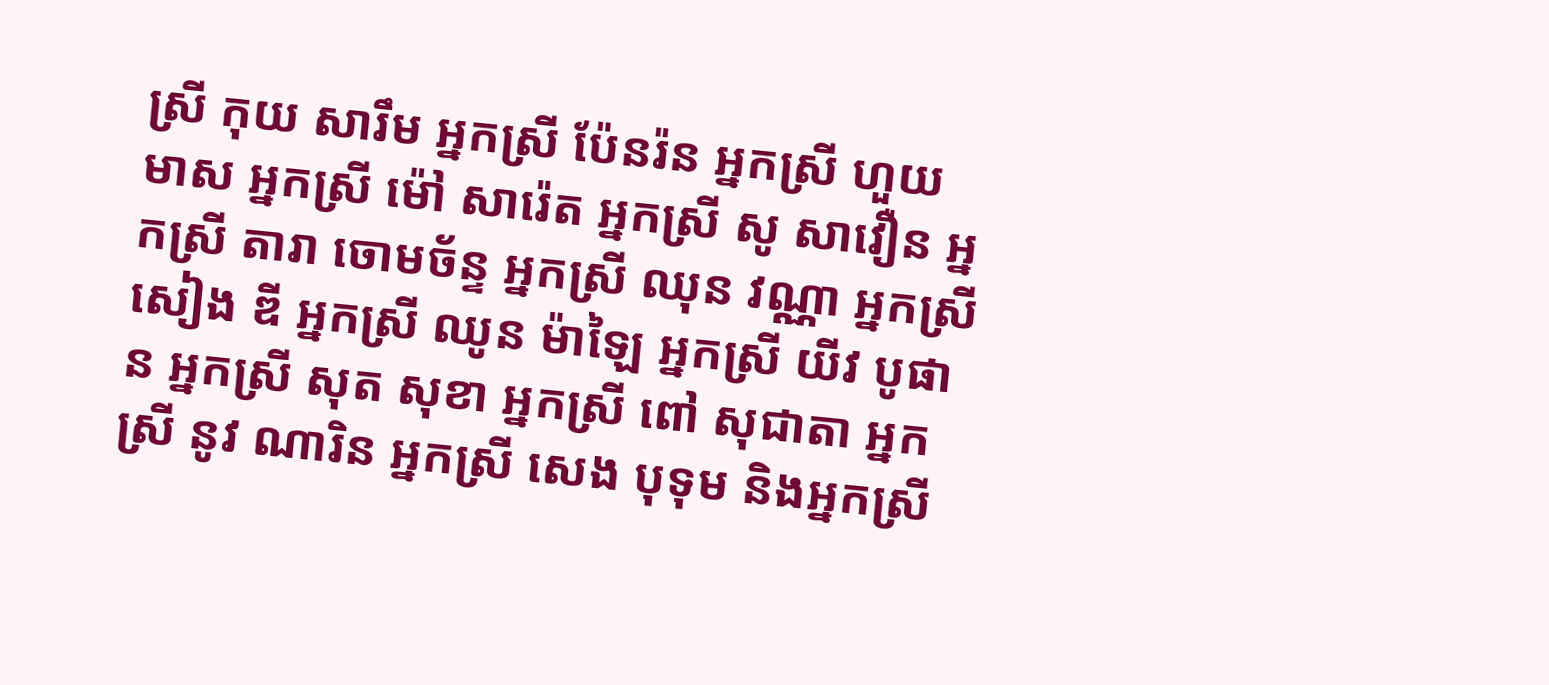ស្រី កុយ សារឹម អ្នកស្រី ប៉ែនរ៉ន អ្នកស្រី ហួយ មាស អ្នកស្រី ម៉ៅ សារ៉េត អ្នកស្រី សូ សាវឿន អ្នកស្រី តារា ចោមច័ន្ទ អ្នកស្រី ឈុន វណ្ណា អ្នកស្រី សៀង ឌី អ្នកស្រី ឈូន ម៉ាឡៃ អ្នកស្រី យីវ បូផាន អ្នកស្រី សុត សុខា អ្នកស្រី ពៅ សុជាតា អ្នកស្រី នូវ ណារិន អ្នកស្រី សេង បុទុម និងអ្នកស្រី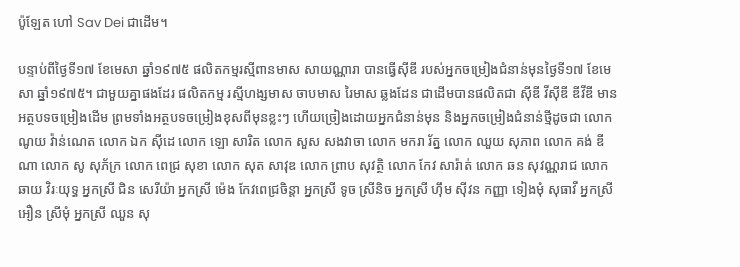ប៉ូឡែត ហៅ Sav Dei ជាដើម។

បន្ទាប់ពីថ្ងៃទី១៧ ខែមេសា ឆ្នាំ១៩៧៥ ផលិតកម្មរស្មីពានមាស សាយណ្ណារា បានធ្វើស៊ីឌី របស់អ្នកចម្រៀងជំនាន់មុនថ្ងៃទី១៧ ខែមេសា ឆ្នាំ១៩៧៥។ ជាមួយគ្នាផងដែរ ផលិតកម្ម រស្មីហង្សមាស ចាបមាស រៃមាស ឆ្លងដែន ជាដើមបានផលិតជា ស៊ីឌី វីស៊ីឌី ឌីវីឌី មានអត្ថបទចម្រៀងដើម ព្រមទាំងអត្ថបទចម្រៀងខុសពីមុនខ្លះៗ ហើយច្រៀងដោយអ្នកជំនាន់មុន និងអ្នកចម្រៀងជំនាន់ថ្មីដូចជា លោក ណូយ វ៉ាន់ណេត លោក ឯក ស៊ីដេ លោក ឡោ សារិត លោក សួស សងវាចា លោក មករា រ័ត្ន លោក ឈួយ សុភាព លោក គង់ ឌីណា លោក សូ សុភ័ក្រ លោក ពេជ្រ សុខា លោក សុត សាវុឌ លោក ព្រាប សុវត្ថិ លោក កែវ សារ៉ាត់ លោក ឆន សុវណ្ណរាជ លោក ឆាយ វិរៈយុទ្ធ អ្នកស្រី ជិន សេរីយ៉ា អ្នកស្រី ម៉េង កែវពេជ្រចិន្តា អ្នកស្រី ទូច ស្រីនិច អ្នកស្រី ហ៊ឹម ស៊ីវន កញ្ញា ទៀងមុំ សុធាវី អ្នកស្រី អឿន ស្រីមុំ អ្នកស្រី ឈួន សុ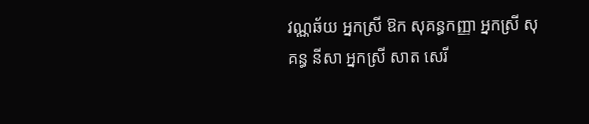វណ្ណឆ័យ អ្នកស្រី ឱក សុគន្ធកញ្ញា អ្នកស្រី សុគន្ធ នីសា អ្នកស្រី សាត សេរី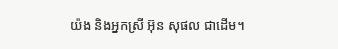យ៉ង និងអ្នកស្រី អ៊ុន សុផល ជាដើម។